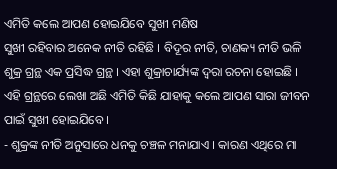ଏମିତି କଲେ ଆପଣ ହୋଇଯିବେ ସୁଖୀ ମଣିଷ
ସୁଖୀ ରହିବାର ଅନେକ ନୀତି ରହିଛି । ବିଦୂର ନୀତି, ଚାଣକ୍ୟ ନୀତି ଭଳି ଶୁକ୍ର ଗ୍ରନ୍ଥ ଏକ ପ୍ରସିଦ୍ଧ ଗ୍ରନ୍ଥ । ଏହା ଶୁକ୍ରାଚାର୍ଯ୍ୟଙ୍କ ଦ୍ୱରା ରଚନା ହୋଇଛି । ଏହି ଗ୍ରନ୍ଥରେ ଲେଖା ଅଛି ଏମିତି କିଛି ଯାହାକୁ କଲେ ଆପଣ ସାରା ଜୀବନ ପାଇଁ ସୁଖୀ ହୋଇଯିବେ ।
- ଶୁକ୍ରଙ୍କ ନୀତି ଅନୁସାରେ ଧନକୁ ଚଞ୍ଚଳ ମନାଯାଏ । କାରଣ ଏଥିରେ ମା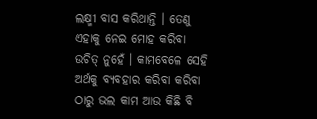ଲକ୍ଷ୍ମୀ ବାସ କରିଥାନ୍ତି । ତେଣୁ ଏହାକୁ ନେଇ ମୋହ କରିବା ଉଚିତ୍ ନୁହେଁ । କାମବେଳେ ସେହି ଅର୍ଥକୁ ବ୍ୟବହାର କରିବା କରିବା ଠାରୁ ଭଲ କାମ ଆଉ କିଛି ବି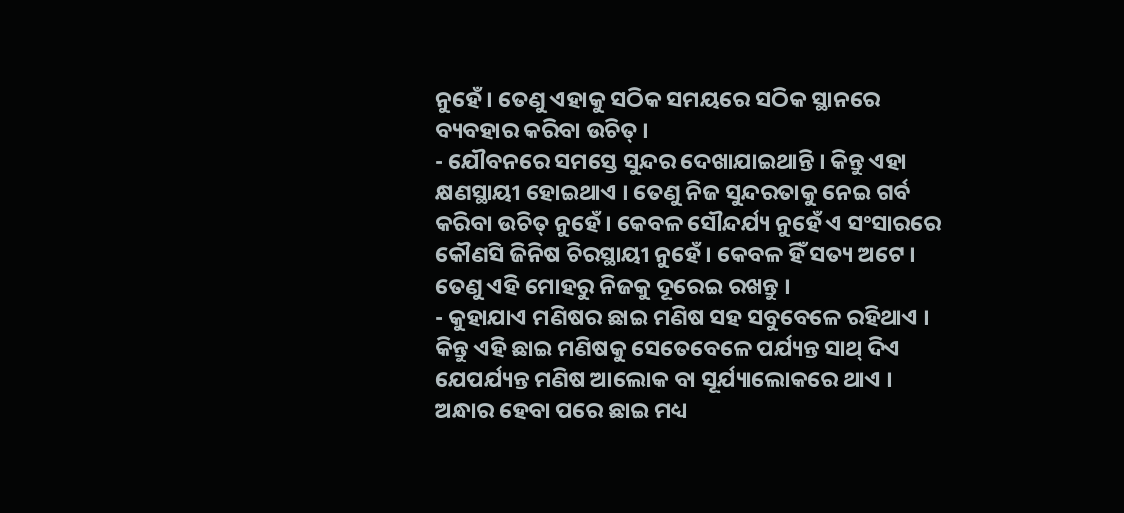ନୁହେଁ । ତେଣୁ ଏହାକୁ ସଠିକ ସମୟରେ ସଠିକ ସ୍ଥାନରେ ବ୍ୟବହାର କରିବା ଉଚିତ୍ ।
- ଯୌବନରେ ସମସ୍ତେ ସୁନ୍ଦର ଦେଖାଯାଇଥାନ୍ତି । କିନ୍ତୁ ଏହା କ୍ଷଣସ୍ଥାୟୀ ହୋଇଥାଏ । ତେଣୁ ନିଜ ସୁନ୍ଦରତାକୁ ନେଇ ଗର୍ବ କରିବା ଉଚିତ୍ ନୁହେଁ । କେବଳ ସୌନ୍ଦର୍ଯ୍ୟ ନୁହେଁ ଏ ସଂସାରରେ କୌଣସି ଜିନିଷ ଚିରସ୍ଥାୟୀ ନୁହେଁ । କେବଳ ହିଁ ସତ୍ୟ ଅଟେ । ତେଣୁ ଏହି ମୋହରୁ ନିଜକୁ ଦୂରେଇ ରଖନ୍ତୁ ।
- କୁହାଯାଏ ମଣିଷର ଛାଇ ମଣିଷ ସହ ସବୁବେଳେ ରହିଥାଏ । କିନ୍ତୁ ଏହି ଛାଇ ମଣିଷକୁ ସେତେବେଳେ ପର୍ଯ୍ୟନ୍ତ ସାଥ୍ ଦିଏ ଯେପର୍ଯ୍ୟନ୍ତ ମଣିଷ ଆଲୋକ ବା ସୂର୍ଯ୍ୟାଲୋକରେ ଥାଏ । ଅନ୍ଧାର ହେବା ପରେ ଛାଇ ମଧ୍ୟ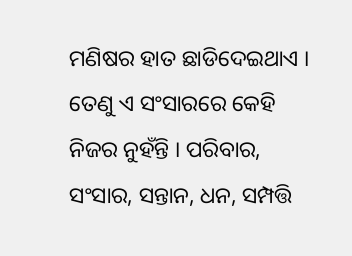ମଣିଷର ହାତ ଛାଡିଦେଇଥାଏ । ତେଣୁ ଏ ସଂସାରରେ କେହି ନିଜର ନୁହଁନ୍ତି । ପରିବାର, ସଂସାର, ସନ୍ତାନ, ଧନ, ସମ୍ପତ୍ତି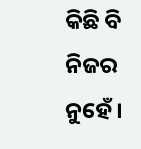କିଛି ବି ନିଜର ନୁହେଁ ।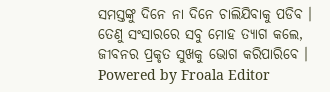ସମସ୍ତଙ୍କୁ ଦିନେ ନା ଦିନେ ଚାଲିଯିବାକୁ ପଡିବ । ତେଣୁ ସଂସାରରେ ସବୁ ମୋହ ତ୍ୟାଗ କଲେ, ଜୀବନର ପ୍ରକୃତ ସୁଖକୁ ଭୋଗ କରିପାରିବେ ।
Powered by Froala Editor